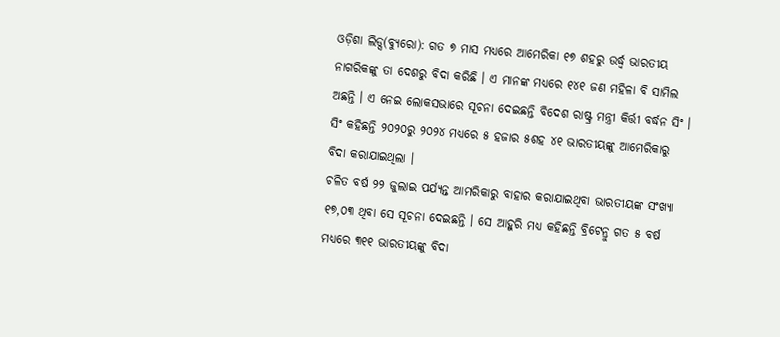ଓଡ଼ିଶା ଲିଡ୍ସ(ବ୍ୟୁରୋ): ଗତ ୭ ମାସ ମଧ୍ୟରେ ଆମେରିକା ୧୭ ଶହରୁ ଉର୍ଦ୍ଧ୍ଵ ଭାରତୀୟ ନାଗରିକଙ୍କୁ ତା ଦେଶରୁ ବିଦା କରିଛି । ଏ ମାନଙ୍କ ମଧ୍ୟରେ ୧୪୧ ଜଣ ମହିଳା ବି ସାମିଲ ଅଛନ୍ତି । ଏ ନେଇ ଲୋକସଭାରେ ସୂଚନା ଦେଇଛନ୍ତି ବିଦେଶ ରାଷ୍ଟ୍ର ମନ୍ତ୍ରୀ କିର୍ତ୍ତୀ ବର୍ଦ୍ଧନ ସିଂ । ସିଂ କହିଛନ୍ତି ୨୦୨୦ରୁ ୨୦୨୪ ମଧ୍ୟରେ ୫ ହଜାର ୫ଶହ ୪୧ ଭାରତୀୟଙ୍କୁ ଆମେରିକାରୁ ବିଦା କରାଯାଇଥିଲା ।
ଚଳିତ ବର୍ଷ ୨୨ ଜୁଲାଇ ପର୍ଯ୍ୟନ୍ତ ଆମରିକାରୁ ବାହାର କରାଯାଇଥିବା ଭାରତୀୟଙ୍କ ସଂଖ୍ୟା ୧୭,୦୩ ଥିବା ସେ ସୂଚନା ଦେଇଛନ୍ତି । ସେ ଆହୁରି ମଧ୍ୟ କହିଛନ୍ତି ବ୍ରିଟେନ୍ରୁ ଗତ ୫ ବର୍ଷ ମଧ୍ୟରେ ୩୧୧ ଭାରତୀୟଙ୍କୁ ବିଦା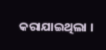କରାଯାଇଥିଲା ।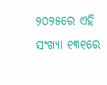୨୦୨୫ରେ ଏହି ସଂଖ୍ୟା ୧୩୧ରେ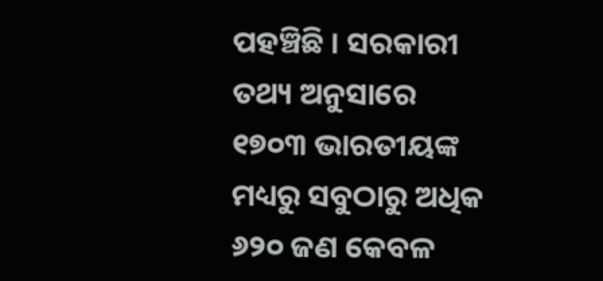ପହଞ୍ଚିଛି । ସରକାରୀ ତଥ୍ୟ ଅନୁସାରେ ୧୭୦୩ ଭାରତୀୟଙ୍କ ମଧ୍ୟରୁ ସବୁଠାରୁ ଅଧିକ ୬୨୦ ଜଣ କେବଳ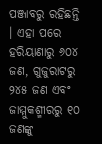ପଞ୍ଜାବରୁ ରହିଛନ୍ତି । ଏହା ପରେ ହରିୟାଣାରୁ ୬୦୪ ଜଣ, ଗୁଜୁରାଟରୁ ୨୪୫ ଜଣ ଏବଂ ଜାମ୍ମୁକଶ୍ମୀରରୁ ୧୦ ଜଣଙ୍କୁ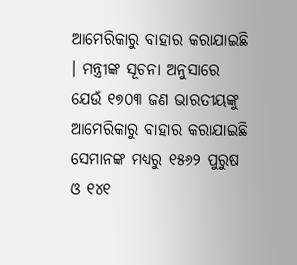ଆମେରିକାରୁ ବାହାର କରାଯାଇଛି । ମନ୍ତ୍ରୀଙ୍କ ସୂଚନା ଅନୁସାରେ ଯେଉଁ ୧୭୦୩ ଜଣ ଭାରତୀୟଙ୍କୁ ଆମେରିକାରୁ ବାହାର କରାଯାଇଛି ସେମାନଙ୍କ ମଧ୍ୟରୁ ୧୫୬୨ ପୁରୁଷ ଓ ୧୪୧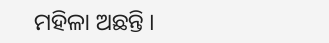ମହିଳା ଅଛନ୍ତି ।